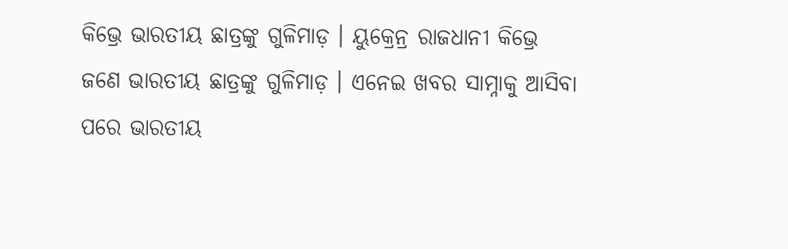କିଭ୍ରେ ଭାରତୀୟ ଛାତ୍ରଙ୍କୁ ଗୁଳିମାଡ଼ । ୟୁକ୍ରେନ୍ର ରାଜଧାନୀ କିଭ୍ରେ ଜଣେ ଭାରତୀୟ ଛାତ୍ରଙ୍କୁ ଗୁଳିମାଡ଼ । ଏନେଇ ଖବର ସାମ୍ନାକୁ ଆସିବା ପରେ ଭାରତୀୟ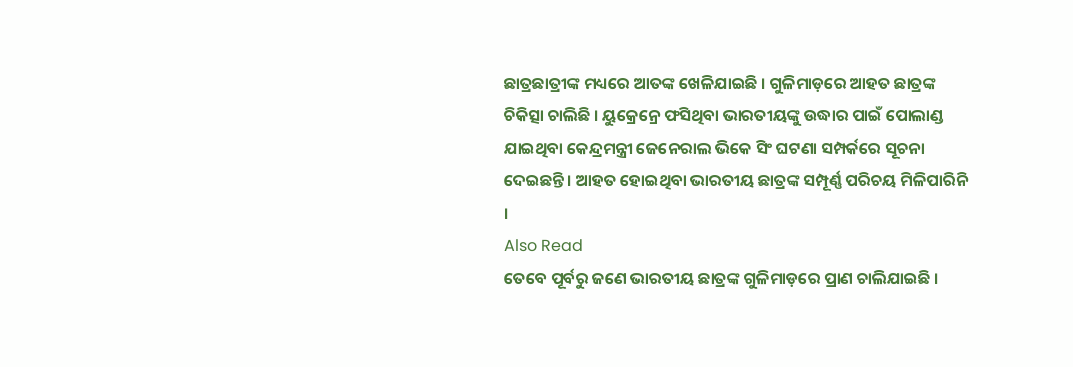ଛାତ୍ରଛାତ୍ରୀଙ୍କ ମଧ୍ୟରେ ଆତଙ୍କ ଖେଳିଯାଇଛି । ଗୁଳିମାଡ଼ରେ ଆହତ ଛାତ୍ରଙ୍କ ଚିକିତ୍ସା ଚାଲିଛି । ୟୁକ୍ରେନ୍ରେ ଫସିଥିବା ଭାରତୀୟଙ୍କୁ ଉଦ୍ଧାର ପାଇଁ ପୋଲାଣ୍ଡ ଯାଇଥିବା କେନ୍ଦ୍ରମନ୍ତ୍ରୀ ଜେନେରାଲ ଭିକେ ସିଂ ଘଟଣା ସମ୍ପର୍କରେ ସୂଚନା ଦେଇଛନ୍ତି । ଆହତ ହୋଇଥିବା ଭାରତୀୟ ଛାତ୍ରଙ୍କ ସମ୍ପୂର୍ଣ୍ଣ ପରିଚୟ ମିଳିପାରିନି ।
Also Read
ତେବେ ପୂର୍ବରୁ ଜଣେ ଭାରତୀୟ ଛାତ୍ରଙ୍କ ଗୁଳିମାଡ଼ରେ ପ୍ରାଣ ଚାଲିଯାଇଛି ।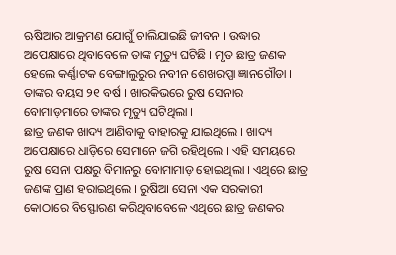ଋଷିଆର ଆକ୍ରମଣ ଯୋଗୁଁ ଚାଲିଯାଇଛି ଜୀବନ । ଉଦ୍ଧାର ଅପେକ୍ଷାରେ ଥିବାବେଳେ ତାଙ୍କ ମୃତ୍ୟୁ ଘଟିଛି । ମୃତ ଛାତ୍ର ଜଣକ ହେଲେ କର୍ଣ୍ଣାଟକ ବେଙ୍ଗାଲୁରୁର ନବୀନ ଶେଖରପ୍ପା ଜ୍ଞାନଗୌଡା । ତାଙ୍କର ବୟସ ୨୧ ବର୍ଷ । ଖାରକିଭରେ ରୁଷ ସେନାର ବୋମାଡ଼ମାରେ ତାଙ୍କର ମୃତ୍ୟୁ ଘଟିଥିଲା ।
ଛାତ୍ର ଜଣକ ଖାଦ୍ୟ ଆଣିବାକୁ ବାହାରକୁ ଯାଇଥିଲେ । ଖାଦ୍ୟ ଅପେକ୍ଷାରେ ଧାଡ଼ିରେ ସେମାନେ ଜଗି ରହିଥିଲେ । ଏହି ସମୟରେ ରୁଷ ସେନା ପକ୍ଷରୁ ବିମାନରୁ ବୋମାମାଡ଼ ହୋଇଥିଲା । ଏଥିରେ ଛାତ୍ର ଜଣଙ୍କ ପ୍ରାଣ ହରାଇଥିଲେ । ରୁଷିଆ ସେନା ଏକ ସରକାରୀ କୋଠାରେ ବିସ୍ଫୋରଣ କରିଥିବାବେଳେ ଏଥିରେ ଛାତ୍ର ଜଣକର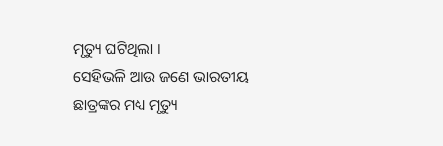ମୃତ୍ୟୁ ଘଟିଥିଲା ।
ସେହିଭଳି ଆଉ ଜଣେ ଭାରତୀୟ ଛାତ୍ରଙ୍କର ମଧ୍ୟ ମୃତ୍ୟୁ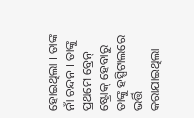ହୋଇଥିଲା । ତାଙ୍କ ନାଁ ଚନ୍ଦନ । ତାଙ୍କୁ ପ୍ରଥମେ ବ୍ରେନ୍ ଷ୍ଟ୍ରୋକ୍ ହେବାରୁ ତାଙ୍କୁ ହସ୍ପିଟାଲରେ ଭର୍ତ୍ତି କରାଯାଇଥିଲା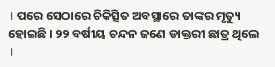। ପରେ ସେଠାରେ ଚିକିତ୍ସିତ ଅବସ୍ଥାରେ ତାଙ୍କର ମୃତ୍ୟୁ ହୋଇଛି । ୨୨ ବର୍ଷୀୟ ଚନ୍ଦନ ଜଣେ ଡାକ୍ତରୀ ଛାତ୍ର ଥିଲେ ।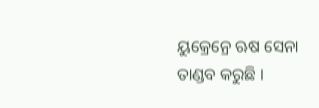ୟୁକ୍ରେନ୍ରେ ଋଷ ସେନା ତାଣ୍ଡବ କରୁଛି ।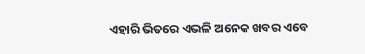ଏହାରି ଭିତରେ ଏଭଳି ଅନେକ ଖବର ଏବେ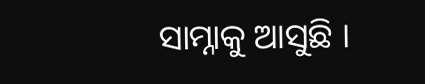ସାମ୍ନାକୁ ଆସୁଛି ।